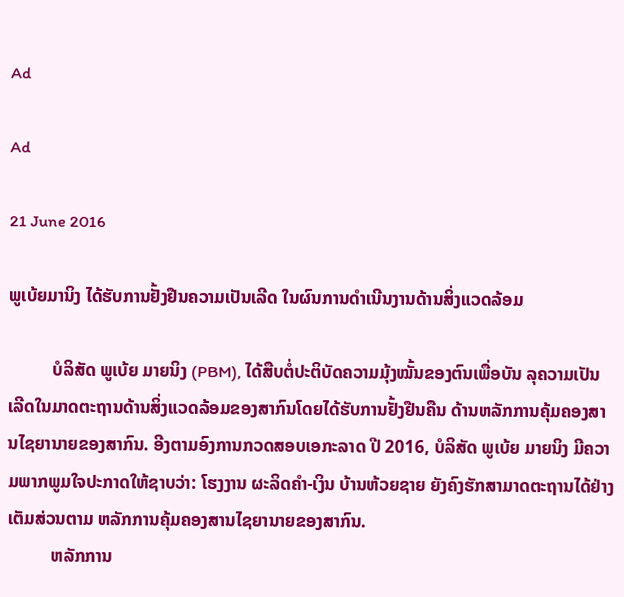Ad

Ad

21 June 2016

ພູເບ້ຍມານິງ ໄດ້ຮັບການຢັ້ງຢືນຄວາມເປັນເລີດ ໃນຜົນການດຳເນີນງານດ້ານສິ່ງແວດລ້ອມ

          ບໍລິສັດ ພູເບ້ຍ ມາຍນິງ (PBM), ໄດ້ສືບຕໍ່ປະຕິບັດຄວາມມຸ້ງໝັ້ນຂອງຕົນເພື່ອບັນ ລຸຄວາມເປັນເລີດໃນມາດຕະຖານດ້ານສິ່ງແວດລ້ອມຂອງສາກົນໂດຍໄດ້ຮັບການຢັ້ງຢືນຄືນ ດ້ານຫລັກການຄຸ້ມຄອງສານໄຊຍານາຍຂອງສາກົນ. ອີງຕາມອົງການກວດສອບເອກະລາດ ປີ 2016, ບໍລິສັດ ພູເບ້ຍ ມາຍນິງ ມີຄວາມພາກພູມໃຈປະກາດໃຫ້ຊາບວ່າ: ໂຮງງານ ຜະລິດຄຳ-ເງິນ ບ້ານຫ້ວຍຊາຍ ຍັງຄົງຮັກສາມາດຕະຖານໄດ້ຢ່າງເຕັມສ່ວນຕາມ ຫລັກການຄຸ້ມຄອງສານໄຊຍານາຍຂອງສາກົນ.
          ຫລັກການ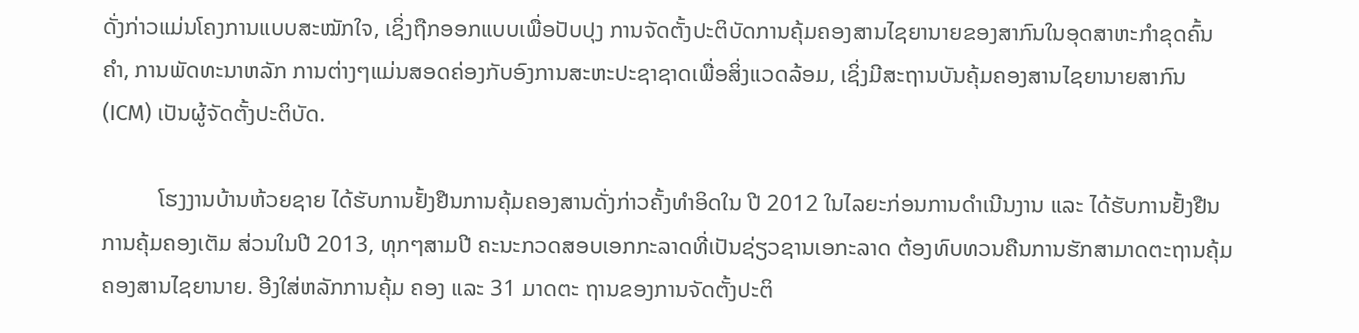ດັ່ງກ່າວແມ່ນໂຄງການແບບສະໝັກໃຈ, ເຊິ່ງຖືກອອກແບບເພື່ອປັບປຸງ ການຈັດຕັ້ງປະຕິບັດການຄຸ້ມຄອງສານໄຊຍານາຍຂອງສາກົນໃນອຸດສາຫະກຳຂຸດຄົ້ນຄຳ, ການພັດທະນາຫລັກ ການຕ່າງໆແມ່ນສອດຄ່ອງກັບອົງການສະຫະປະຊາຊາດເພື່ອສິ່ງແວດລ້ອມ, ເຊິ່ງມີສະຖານບັນຄຸ້ມຄອງສານໄຊຍານາຍສາກົນ (ICM) ເປັນຜູ້ຈັດຕັ້ງປະຕິບັດ.

          ໂຮງງານບ້ານຫ້ວຍຊາຍ ໄດ້ຮັບການຢັ້ງຢືນການຄຸ້ມຄອງສານດັ່ງກ່າວຄັ້ງທຳອິດໃນ ປີ 2012 ໃນໄລຍະກ່ອນການດຳເນີນງານ ແລະ ໄດ້ຮັບການຢັ້ງຢືນການຄຸ້ມຄອງເຕັມ ສ່ວນໃນປີ 2013, ທຸກໆສາມປີ ຄະນະກວດສອບເອກກະລາດທີ່ເປັນຊ່ຽວຊານເອກະລາດ ຕ້ອງທົບທວນຄືນການຮັກສາມາດຕະຖານຄຸ້ມຄອງສານໄຊຍານາຍ. ອີງໃສ່ຫລັກການຄຸ້ມ ຄອງ ແລະ 31 ມາດຕະ ຖານຂອງການຈັດຕັ້ງປະຕິ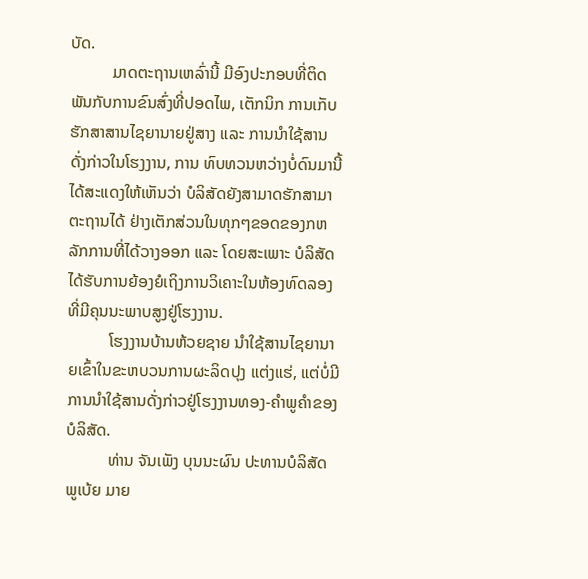ບັດ.
          ມາດຕະຖານເຫລົ່ານີ້ ມີອົງປະກອບທີ່ຕິດພັນກັບການຂົນສົ່ງທີ່ປອດໄພ, ເຕັກນິກ ການເກັບຮັກສາສານໄຊຍານາຍຢູ່ສາງ ແລະ ການນຳໃຊ້ສານດັ່ງກ່າວໃນໂຮງງານ, ການ ທົບທວນຫວ່າງບໍ່ດົນມານີ້ ໄດ້ສະແດງໃຫ້ເຫັນວ່າ ບໍລິສັດຍັງສາມາດຮັກສາມາຕະຖານໄດ້ ຢ່າງເຕັກສ່ວນໃນທຸກໆຂອດຂອງກຫລັກການທີ່ໄດ້ວາງອອກ ແລະ ໂດຍສະເພາະ ບໍລິສັດ ໄດ້ຮັບການຍ້ອງຍໍເຖິງການວິເຄາະໃນຫ້ອງທົດລອງທີ່ມີຄຸນນະພາບສູງຢູ່ໂຮງງານ.
          ໂຮງງານບ້ານຫ້ວຍຊາຍ ນຳໃຊ້ສານໄຊຍານາຍເຂົ້າໃນຂະຫບວນການຜະລິດປຸງ ແຕ່ງແຮ່, ແຕ່ບໍ່ມີການນຳໃຊ້ສານດັ່ງກ່າວຢູ່ໂຮງງານທອງ-ຄຳພູຄຳຂອງບໍລິສັດ.
          ທ່ານ ຈັນເພັງ ບຸນນະຜົນ ປະທານບໍລິສັດ ພູເບ້ຍ ມາຍ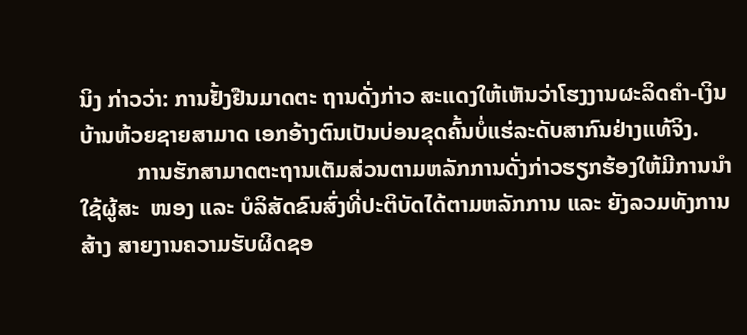ນິງ ກ່າວວ່າ: ການຢັ້ງຢືນມາດຕະ ຖານດັ່ງກ່າວ ສະແດງໃຫ້ເຫັນວ່າໂຮງງານຜະລິດຄຳ-ເງິນ ບ້ານຫ້ວຍຊາຍສາມາດ ເອກອ້າງຕົນເປັນບ່ອນຂຸດຄົ້ນບໍ່ແຮ່ລະດັບສາກົນຢ່າງແທ້ຈິງ.
          ການຮັກສາມາດຕະຖານເຕັມສ່ວນຕາມຫລັກການດັ່ງກ່າວຮຽກຮ້ອງໃຫ້ມີການນຳໃຊ້ຜູ້ສະ  ໜອງ ແລະ ບໍລິສັດຂົນສົ່ງທີ່ປະຕິບັດໄດ້ຕາມຫລັກການ ແລະ ຍັງລວມທັງການສ້າງ ສາຍງານຄວາມຮັບຜິດຊອ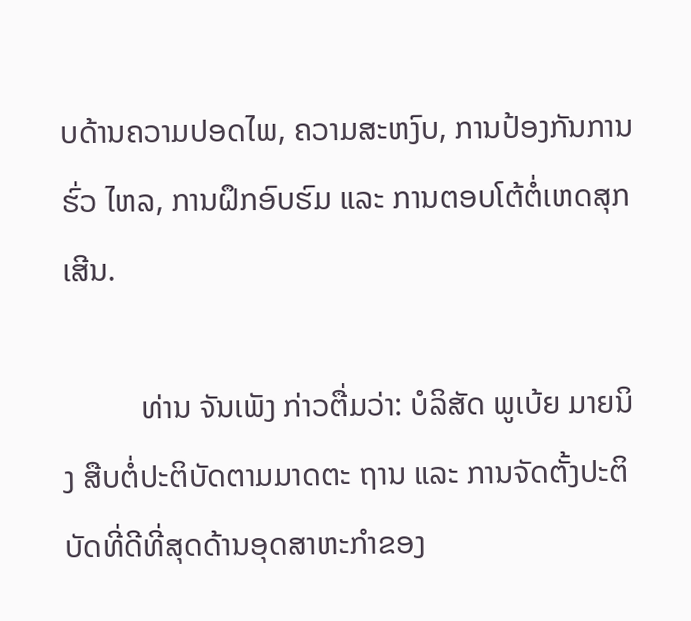ບດ້ານຄວາມປອດໄພ, ຄວາມສະຫງົບ, ການປ້ອງກັນການຮົ່ວ ໄຫລ, ການຝຶກອົບຮົມ ແລະ ການຕອບໂຕ້ຕໍ່ເຫດສຸກເສີນ.

          ທ່ານ ຈັນເພັງ ກ່າວຕື່ມວ່າ: ບໍລິສັດ ພູເບ້ຍ ມາຍນິງ ສືບຕໍ່ປະຕິບັດຕາມມາດຕະ ຖານ ແລະ ການຈັດຕັ້ງປະຕິບັດທີ່ດີທີ່ສຸດດ້ານອຸດສາຫະກຳຂອງ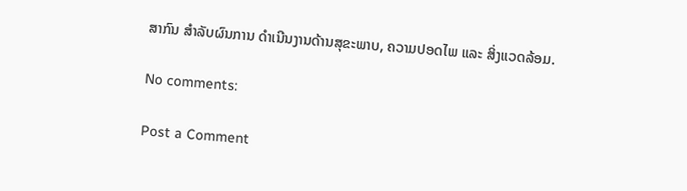ສາກົນ ສຳລັບຜົນການ ດຳເນີນງານດ້ານສຸຂະພາບ, ຄວາມປອດໄພ ແລະ ສິ່ງແວດລ້ອມ.

No comments:

Post a Comment